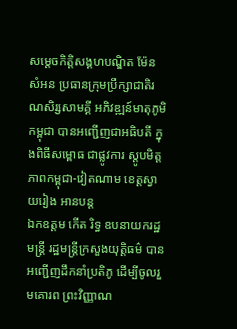សម្តេចកិត្តិសង្គហបណ្ឌិត ម៉ែន សំអន ប្រធានក្រុមប្រឹក្សាជាតិរណសិរ្សសាមគ្គី អភិវឌ្ឍន៍មាតុភូមិកម្ពុជា បានអញ្ជើញជាអធិបតី ក្នុងពិធីសម្ពោធ ជាផ្លូវការ ស្តូបមិត្តភាពកម្ពុជា-វៀតណាម ខេត្តស្វាយរៀង អានបន្ត
ឯកឧត្តម កើត រិទ្ធ ឧបនាយករដ្ឋមន្រ្តី រដ្ឋមន្រ្តីក្រសួងយុត្តិធម៌ បានអញ្ជើញដឹកនាំប្រតិភូ ដើម្បីចូលរួមគោរព ព្រះវិញ្ញាណ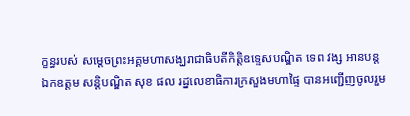ក្ខន្ធរបស់ សម្តេចព្រះអគ្គមហាសង្ឃរាជាធិបតីកិត្តិឧទ្ទេសបណ្ឌិត ទេព វង្ស អានបន្ត
ឯកឧត្ដម សន្តិបណ្ឌិត សុខ ផល រដ្នលេខាធិការក្រសួងមហាផ្ទៃ បានអញ្ជើញចូលរួម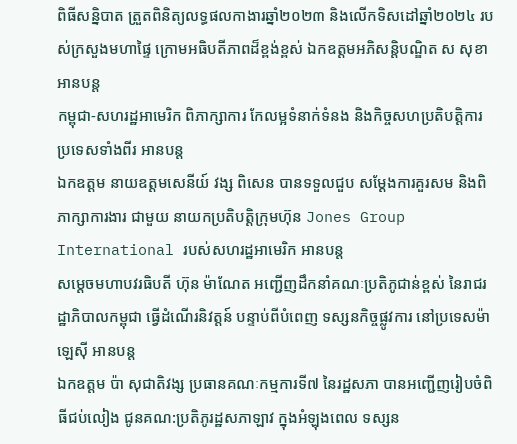ពិធីសន្និបាត ត្រួតពិនិត្យលទ្ធផលកាងារឆ្នាំ២០២៣ និងលើកទិសដៅឆ្នាំ២០២៤ របស់ក្រសួងមហាផ្ទៃ ក្រោមអធិបតីភាពដ៏ខ្ពង់ខ្ពស់ ឯកឧត្តមអភិសន្តិបណ្ឌិត ស សុខា អានបន្ត
កម្ពុជា-សហរដ្ឋអាមេរិក ពិភាក្សាការ កែលម្អទំនាក់ទំនង និងកិច្ចសហប្រតិបត្តិការ ប្រទេសទាំងពីរ អានបន្ត
ឯកឧត្តម នាយឧត្តមសេនីយ៍ វង្ស ពិសេន បានទទួលជួប សម្ដែងការគួរសម និងពិភាក្សាការងារ ជាមួយ នាយកប្រតិបត្តិក្រុមហ៊ុន Jones Group International របស់សហរដ្ឋអាមេរិក អានបន្ត
សម្ដេចមហាបវរធិបតី ហ៊ុន ម៉ាណែត អញ្ជើញដឹកនាំគណៈប្រតិភូជាន់ខ្ពស់ នៃរាជរដ្ឋាភិបាលកម្ពុជា ធ្វើដំណើរនិវត្តន៍ បន្ទាប់ពីបំពេញ ទស្សនកិច្ចផ្លូវការ នៅប្រទេសម៉ាឡេស៊ី អានបន្ត
ឯកឧត្តម ប៉ា សុជាតិវង្ស ប្រធានគណៈកម្មការទី៧ នៃរដ្ឋសភា បានអញ្ជើញរៀបចំពិធីជប់លៀង ជូនគណ:ប្រតិភូរដ្ឋសភាឡាវ ក្នុងអំឡុងពេល ទស្សន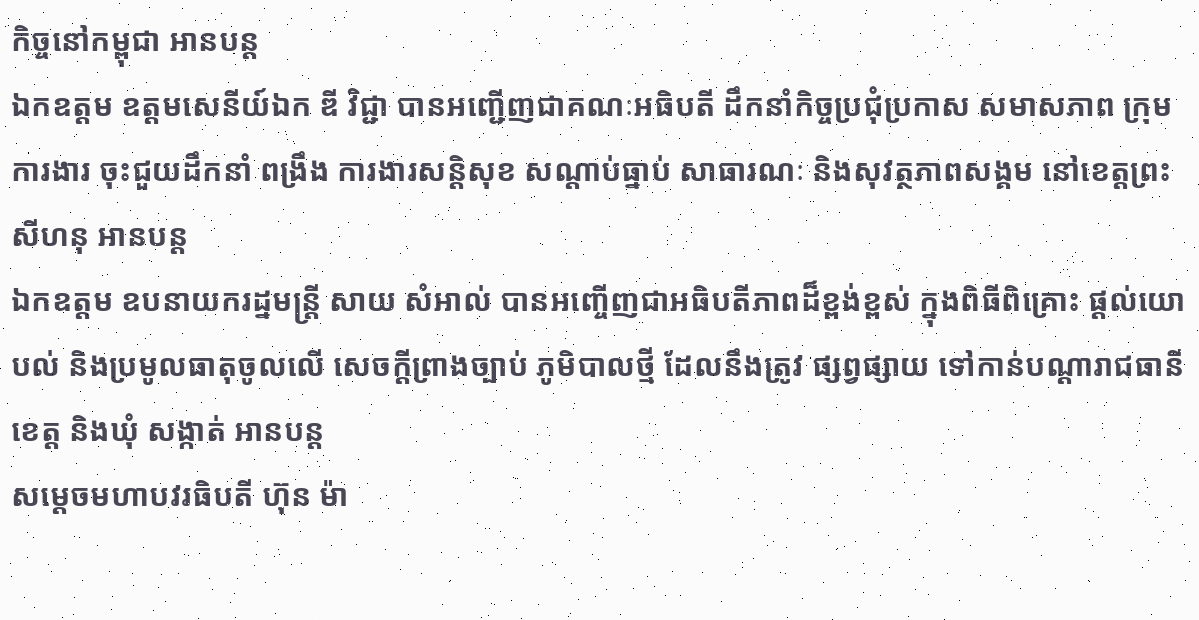កិច្ចនៅកម្ពុជា អានបន្ត
ឯកឧត្តម ឧត្តមសេនីយ៍ឯក ឌី វិជ្ជា បានអញ្ជើញជាគណៈអធិបតី ដឹកនាំកិច្ចប្រជុំប្រកាស សមាសភាព ក្រុមការងារ ចុះជួយដឹកនាំ ពង្រឹង ការងារសន្តិសុខ សណ្តាប់ធ្នាប់ សាធារណៈ និងសុវត្ថភាពសង្គម នៅខេត្តព្រះសីហនុ អានបន្ត
ឯកឧត្តម ឧបនាយករដ្នមន្ត្រី សាយ សំអាល់ បានអញ្ចើញជាអធិបតីភាពដ៏ខ្ពង់ខ្ពស់ ក្នុងពិធីពិគ្រោះ ផ្ដល់យោបល់ និងប្រមូលធាតុចូលលើ សេចក្តីព្រាងច្បាប់ ភូមិបាលថ្មី ដែលនឹងត្រូវ ផ្សព្វផ្សាយ ទៅកាន់បណ្ដារាជធានី ខេត្ត និងឃុំ សង្កាត់ អានបន្ត
សម្ដេចមហាបវរធិបតី ហ៊ុន ម៉ា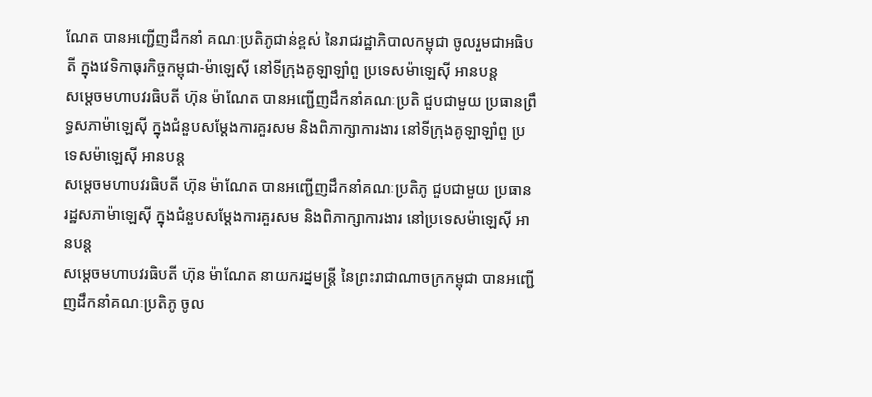ណែត បានអញ្ជើញដឹកនាំ គណៈប្រតិភូជាន់ខ្ពស់ នៃរាជរដ្ឋាភិបាលកម្ពុជា ចូលរួមជាអធិបតី ក្នុងវេទិកាធុរកិច្ចកម្ពុជា-ម៉ាឡេស៊ី នៅទីក្រុងគូឡាឡាំពួ ប្រទេសម៉ាឡេស៊ី អានបន្ត
សម្ដេចមហាបវរធិបតី ហ៊ុន ម៉ាណែត បានអញ្ជើញដឹកនាំគណៈប្រតិ ជួបជាមួយ ប្រធានព្រឹទ្ធសភាម៉ាឡេស៊ី ក្នុងជំនួបសម្តែងការគួរសម និងពិភាក្សាការងារ នៅទីក្រុងគូឡាឡាំពួ ប្រទេសម៉ាឡេស៊ី អានបន្ត
សម្ដេចមហាបវរធិបតី ហ៊ុន ម៉ាណែត បានអញ្ជើញដឹកនាំគណៈប្រតិភូ ជួបជាមួយ ប្រធានរដ្ឋសភាម៉ាឡេស៊ី ក្នុងជំនួបសម្តែងការគួរសម និងពិភាក្សាការងារ នៅប្រទេសម៉ាឡេស៊ី អានបន្ត
សម្ដេចមហាបវរធិបតី ហ៊ុន ម៉ាណែត នាយករដ្នមន្ត្រី នៃព្រះរាជាណាចក្រកម្ពុជា បានអញ្ជើញដឹកនាំគណៈប្រតិភូ ចូល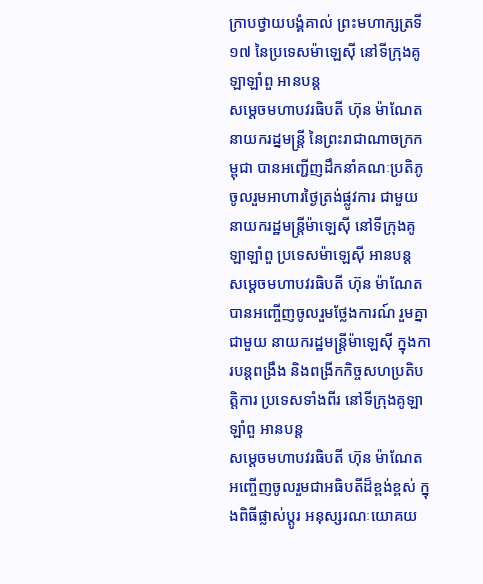ក្រាបថ្វាយបង្គំគាល់ ព្រះមហាក្សត្រទី១៧ នៃប្រទេសម៉ាឡេស៊ី នៅទីក្រុងគូឡាឡាំពួ អានបន្ត
សម្ដេចមហាបវរធិបតី ហ៊ុន ម៉ាណែត នាយករដ្នមន្ត្រី នៃព្រះរាជាណាចក្រកម្ពុជា បានអញ្ជើញដឹកនាំគណៈប្រតិភូ ចូលរួមអាហារថ្ងៃត្រង់ផ្លូវការ ជាមួយ នាយករដ្ឋមន្ត្រីម៉ាឡេស៊ី នៅទីក្រុងគូឡាឡាំពួ ប្រទេសម៉ាឡេស៊ី អានបន្ត
សម្ដេចមហាបវរធិបតី ហ៊ុន ម៉ាណែត បានអញ្ចើញចូលរួមថ្លែងការណ៍ រួមគ្នាជាមួយ នាយករដ្ឋមន្ត្រីម៉ាឡេស៊ី ក្នុងការបន្តពង្រឹង និងពង្រីកកិច្ចសហប្រតិបត្តិការ ប្រទេសទាំងពីរ នៅទីក្រុងគូឡាឡាំពួ អានបន្ត
សម្ដេចមហាបវរធិបតី ហ៊ុន ម៉ាណែត អញ្ចើញចូលរួមជាអធិបតីដ៏ខ្ពង់ខ្ពស់ ក្នុងពិធីផ្លាស់ប្តូរ អនុស្សរណៈយោគយ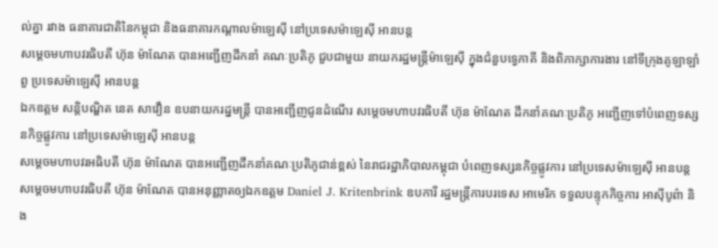ល់គ្នា រវាង ធនាគារជាតិនៃកម្ពុជា និងធនាគារកណ្តាលម៉ាឡេស៊ី នៅប្រទេសម៉ាឡេស៊ី អានបន្ត
សម្ដេចមហាបវរធិបតី ហ៊ុន ម៉ាណែត បានអញ្ជើញដឹកនាំ គណៈប្រតិភូ ជួបជាមួយ នាយករដ្ឋមន្ត្រីម៉ាឡេស៊ី ក្នុងជំនួបទ្វេភាគី និងពិភាក្សាការងារ នៅទីក្រុងគូឡាឡាំពួ ប្រទេសម៉ាឡេស៊ី អានបន្ត
ឯកឧត្តម សន្តិបណ្ឌិត នេត សាវឿន ឧបនាយករដ្នមន្ត្រី បានអញ្ជើញជូនដំណើរ សម្តេចមហាបវរធិបតី ហ៊ុន ម៉ាណែត ដឹកនាំគណៈប្រតិភូ អញ្ជើញទៅបំពេញទស្សនកិច្ចផ្លូវការ នៅប្រទេសម៉ាឡេស៊ី អានបន្ត
សម្ដេចមហាបវរអធិបតី ហ៊ុន ម៉ាណែត បានអញ្ជើញដឹកនាំគណៈប្រតិភូជាន់ខ្ពស់ នៃរាជរដ្ឋាភិបាលកម្ពុជា បំពេញទស្សនកិច្ចផ្លូវការ នៅប្រទេសម៉ាឡេស៊ី អានបន្ត
សម្ដេចមហាបវរធិបតី ហ៊ុន ម៉ាណែត បានអនុញ្ញាតឲ្យឯកឧត្តម Daniel J. Kritenbrink ឧបការី រដ្ឋមន្រ្តីការបរទេស អាមេរិក ទទួលបន្ទុកកិច្ចការ អាស៊ីបូព៌ា និង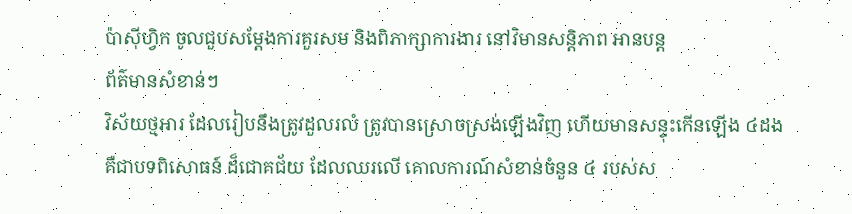ប៉ាស៊ីហ្វិក ចូលជួបសម្ដែងការគួរសម និងពិភាក្សាការងារ នៅវិមានសន្តិភាព អានបន្ត
ព័ត៌មានសំខាន់ៗ
វិស័យថ្មអារ ដែលរៀបនឹងត្រូវដួលរលំ ត្រូវបានស្រោចស្រង់ឡើងវិញ ហើយមានសន្ទុះកើនឡើង ៤ដង គឺជាបទពិសោធន៍ ដ៏ជោគជ័យ ដែលឈរលើ គោលការណ៍សំខាន់ចំនួន ៤ របស់ស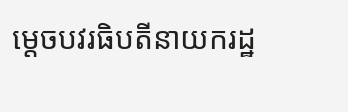ម្តេចបវរធិបតីនាយករដ្ឋ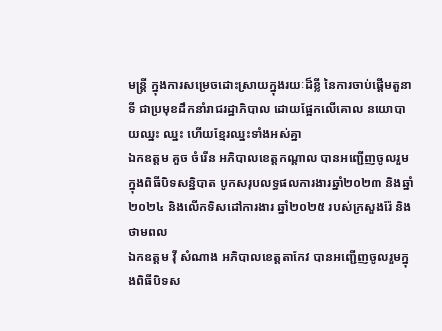មន្ត្រី ក្នុងការសម្រេចដោះស្រាយក្នុងរយៈដ៏ខ្លី នៃការចាប់ផ្តើមតួនាទី ជាប្រមុខដឹកនាំរាជរដ្ឋាភិបាល ដោយផ្អែកលើគោល នយោបាយឈ្នះ ឈ្នះ ហើយខ្មែរឈ្នះទាំងអស់គ្នា
ឯកឧត្តម គួច ចំរើន អភិបាលខេត្តកណ្ដាល បានអញ្ជើញចូលរួមក្នុងពិធីបិទសន្និបាត បូកសរុបលទ្ធផលការងារឆ្នាំ២០២៣ និងឆ្នាំ២០២៤ និងលើកទិសដៅការងារ ឆ្នាំ២០២៥ របស់ក្រសួងរ៉ែ និងថាមពល
ឯកឧត្តម វ៉ី សំណាង អភិបាលខេត្តតាកែវ បានអញ្ជើញចូលរួមក្នុងពិធីបិទស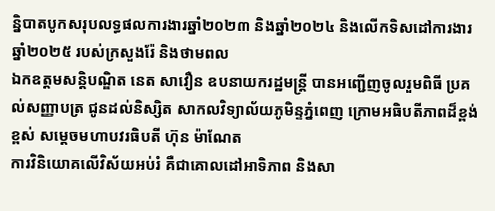ន្និបាតបូកសរុបលទ្ធផលការងារឆ្នាំ២០២៣ និងឆ្នាំ២០២៤ និងលើកទិសដៅការងារឆ្នាំ២០២៥ របស់ក្រសួងរ៉ែ និងថាមពល
ឯកឧត្តមសន្តិបណ្ឌិត នេត សាវឿន ឧបនាយករដ្ឋមន្រ្តី បានអញ្ជើញចូលរួមពិធី ប្រគល់សញ្ញាបត្រ ជូនដល់និស្សិត សាកលវិទ្យាល័យភូមិន្ទភ្នំពេញ ក្រោមអធិបតីភាពដ៏ខ្ពង់ខ្ពស់ សម្តេចមហាបវរធិបតី ហ៊ុន ម៉ាណែត
ការវិនិយោគលើវិស័យអប់រំ គឺជាគោលដៅអាទិភាព និងសា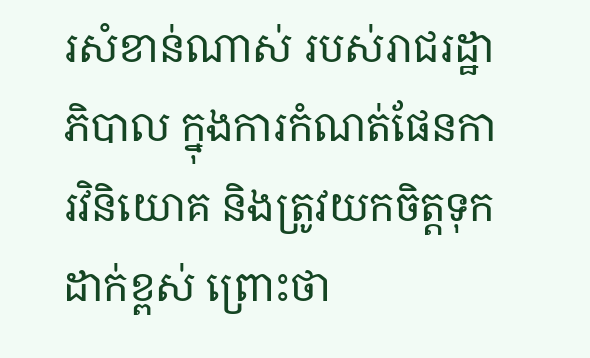រសំខាន់ណាស់ របស់រាជរដ្ឋាភិបាល ក្នុងការកំណត់ផែនការវិនិយោគ និងត្រូវយកចិត្តទុកដាក់ខ្ពស់ ព្រោះថា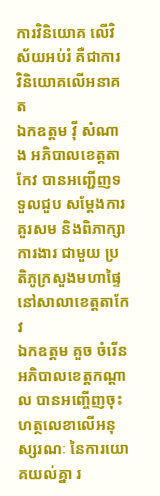ការវិនិយោគ លើវិស័យអប់រំ គឺជាការ វិនិយោគលើអនាគត
ឯកឧត្តម វ៉ី សំណាង អភិបាលខេត្តតាកែវ បានអញ្ជើញទទួលជួប សម្តែងការគួរសម និងពិភាក្សាការងារ ជាមួយ ប្រតិភូក្រសួងមហាផ្ទៃ នៅសាលាខេត្តតាកែវ
ឯកឧត្តម គួច ចំរើន អភិបាលខេត្តកណ្តាល បានអញ្ចើញចុះហត្ថលេខាលើអនុស្សរណៈ នៃការយោគយល់គ្នា រ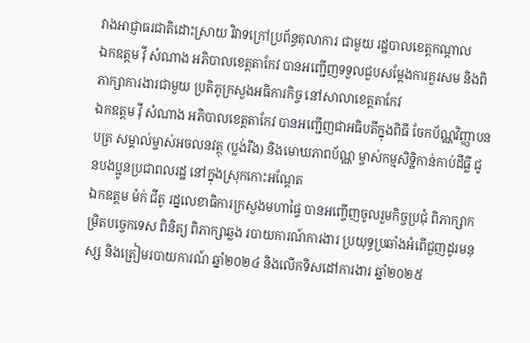វាងអាជ្ញាធរជាតិដោះស្រាយ វិវាទក្រៅប្រព័ន្ធតុលាការ ជាមួយ រដ្ឋបាលខេត្តកណ្តាល
ឯកឧត្តម វ៉ី សំណាង អភិបាលខេត្តតាកែវ បានអញ្ជើញទទួលជួបសម្តែងការគួរសម និងពិភាក្សាការងារជាមួយ ប្រតិភូក្រសួងអធិការកិច្ច នៅសាលាខេត្តតាកែវ
ឯកឧត្តម វ៉ី សំណាង អភិបាលខេត្តតាកែវ បានអញ្ជេីញជាអធិបតីក្នុងពិធី ចែកប័ណ្ណវិញ្ញាបនបត្រ សម្គាល់ម្ចាស់អចលនវត្ថុ (ប្លង់រឹង) និងមោឃភាពប័ណ្ណ ម្ចាស់កម្មសិទ្ឋិកាន់កាប់ដីធ្លី ជូនបងប្អូនប្រជាពលរដ្ឋ នៅក្នុងស្រុកកោះអណ្តែត
ឯកឧត្តម ម៉ក់ ជីតូ រដ្នលេខាធិការក្រសួងមហាផ្ទៃ បានអញ្ចើញចូលរួមកិច្ចប្រជុំ ពិភាក្សាកម្រិតបច្ចេកទេស ពិនិត្យ ពិភាក្សាឆ្លង របាយការណ៍ការងារ ប្រយុទ្ធប្រឆាំងអំពេីជួញដូរមនុស្ស និងត្រៀមរបាយការណ៍ ឆ្នាំ២០២៤ និងលេីកទិសដៅការងារ ឆ្នាំ២០២៥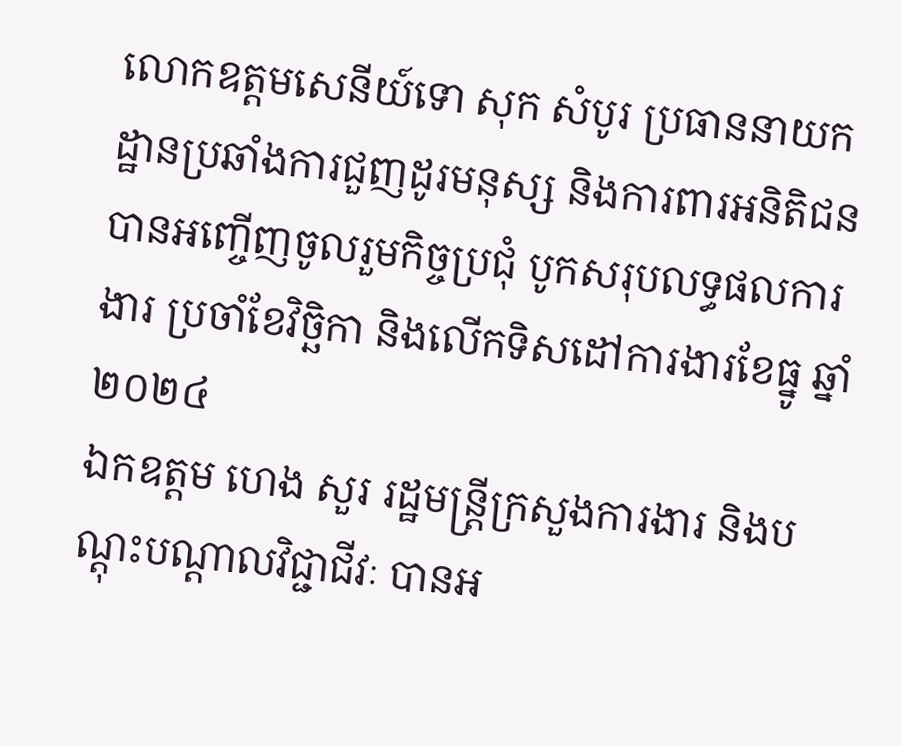លោកឧត្តមសេនីយ៍ទោ សុក សំបូរ ប្រធាននាយកដ្ឋានប្រឆាំងការជួញដូរមនុស្ស និងការពារអនិតិជន បានអញ្ចើញចូលរួមកិច្ចប្រជុំ បូកសរុបលទ្ធផលការងារ ប្រចាំខែវិច្ឆិកា និងលើកទិសដៅការងារខែធ្នូ ឆ្នាំ២០២៤
ឯកឧត្តម ហេង សួរ រដ្ឋមន្ត្រីក្រសួងការងារ និងបណ្តុះបណ្តាលវិជ្ជាជីវៈ បានអ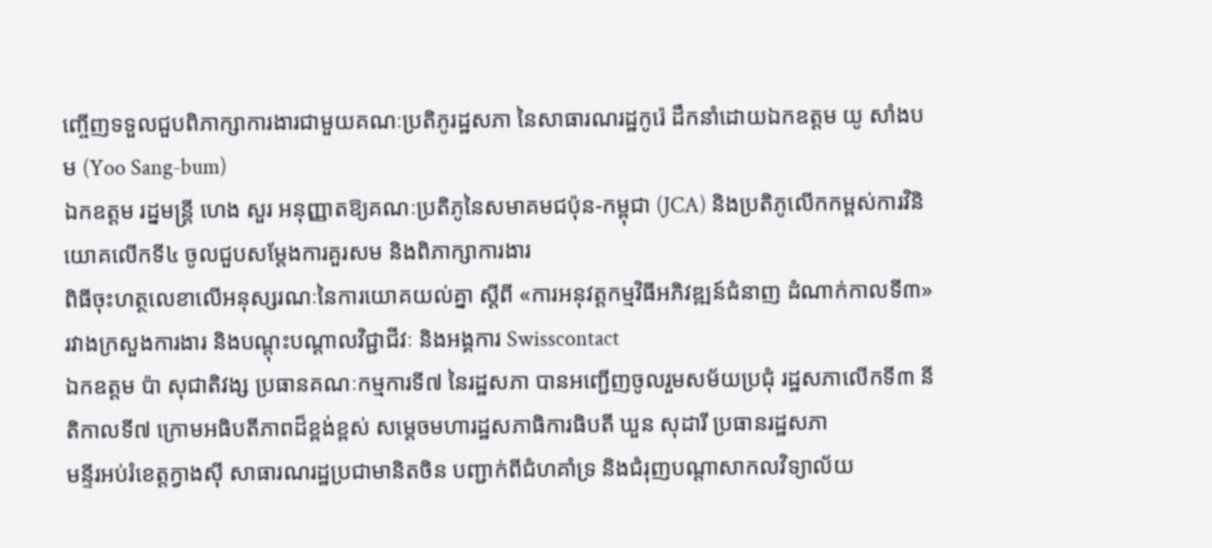ញ្ចើញទទួលជួបពិភាក្សាការងារជាមួយគណៈប្រតិភូរដ្ឋសភា នៃសាធារណរដ្ឋកូរ៉េ ដឹកនាំដោយឯកឧត្តម យូ សាំងបម (Yoo Sang-bum)
ឯកឧត្តម រដ្នមន្ត្រី ហេង សួរ អនុញ្ញាតឱ្យគណៈប្រតិភូនៃសមាគមជប៉ុន-កម្ពុជា (JCA) និងប្រតិភូលើកកម្ពស់ការវិនិយោគលើកទី៤ ចូលជួបសម្តែងការគួរសម និងពិភាក្សាការងារ
ពិធីចុះហត្ថលេខាលើអនុស្សរណៈនៃការយោគយល់គ្នា ស្តីពី «ការអនុវត្តកម្មវិធីអភិវឌ្ឍន៍ជំនាញ ដំណាក់កាលទី៣» រវាងក្រសួងការងារ និងបណ្តុះបណ្តាលវិជ្ជាជីវៈ និងអង្គការ Swisscontact
ឯកឧត្តម ប៉ា សុជាតិវង្ស ប្រធានគណៈកម្មការទី៧ នៃរដ្ឋសភា បានអញ្ជើញចូលរួមសម័យប្រជុំ រដ្ឋសភាលើកទី៣ នីតិកាលទី៧ ក្រោមអធិបតីភាពដ៏ខ្ពង់ខ្ពស់ សម្តេចមហារដ្ឋសភាធិការធិបតី ឃួន សុដារី ប្រធានរដ្ឋសភា
មន្ទីរអប់រំខេត្តក្វាងស៊ី សាធារណរដ្ឋប្រជាមានិតចិន បញ្ជាក់ពីជំហគាំទ្រ និងជំរុញបណ្តាសាកលវិទ្យាល័យ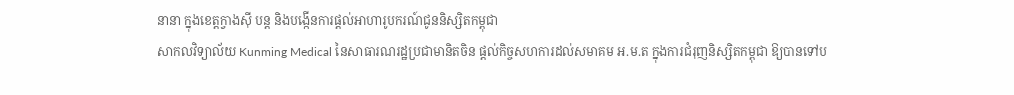នានា ក្នុងខេត្តក្វាងស៊ី បន្ត និងបង្កើនការផ្តល់អាហារូបករណ៍ជូននិស្សិតកម្ពុជា
សាកលវិទ្យាល័យ Kunming Medical នៃសាធារណរដ្ឋប្រជាមានិតចិន ផ្តល់កិច្ចសហការដល់សមាគម អ.ម.ត ក្នុងការជំរុញនិស្សិតកម្ពុជា ឱ្យបានទៅប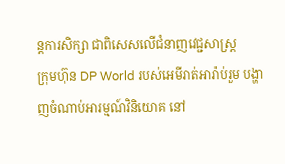ន្តការសិក្សា ជាពិសេសលើជំនាញវេជ្ជសាស្រ្ត
ក្រុមហ៊ុន DP World របស់អេមីរាត់អារ៉ាប់រួម បង្ហាញចំណាប់អារម្មណ៍វិនិយោគ នៅ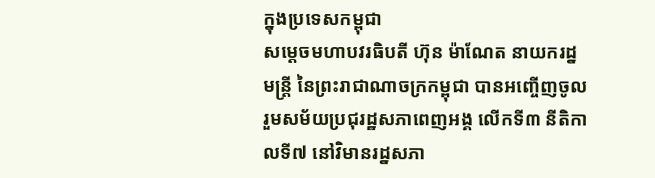ក្នុងប្រទេសកម្ពុជា
សម្ដេចមហាបវរធិបតី ហ៊ុន ម៉ាណែត នាយករដ្នមន្ត្រី នៃព្រះរាជាណាចក្រកម្ពុជា បានអញ្ចើញចូលរួមសម័យប្រជុរដ្ឋសភាពេញអង្គ លើកទី៣ នីតិកាលទី៧ នៅវិមានរដ្នសភា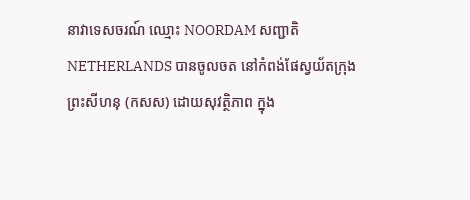នាវាទេសចរណ៍ ឈ្មោះ NOORDAM សញ្ជាតិ NETHERLANDS បានចូលចត នៅកំពង់ផែស្វយ័តក្រុងព្រះសីហនុ (កសស) ដោយសុវត្ថិភាព ក្នុង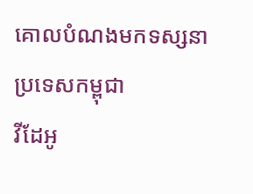គោលបំណងមកទស្សនា ប្រទេសកម្ពុជា
វីដែអូ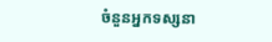ចំនួនអ្នកទស្សនា